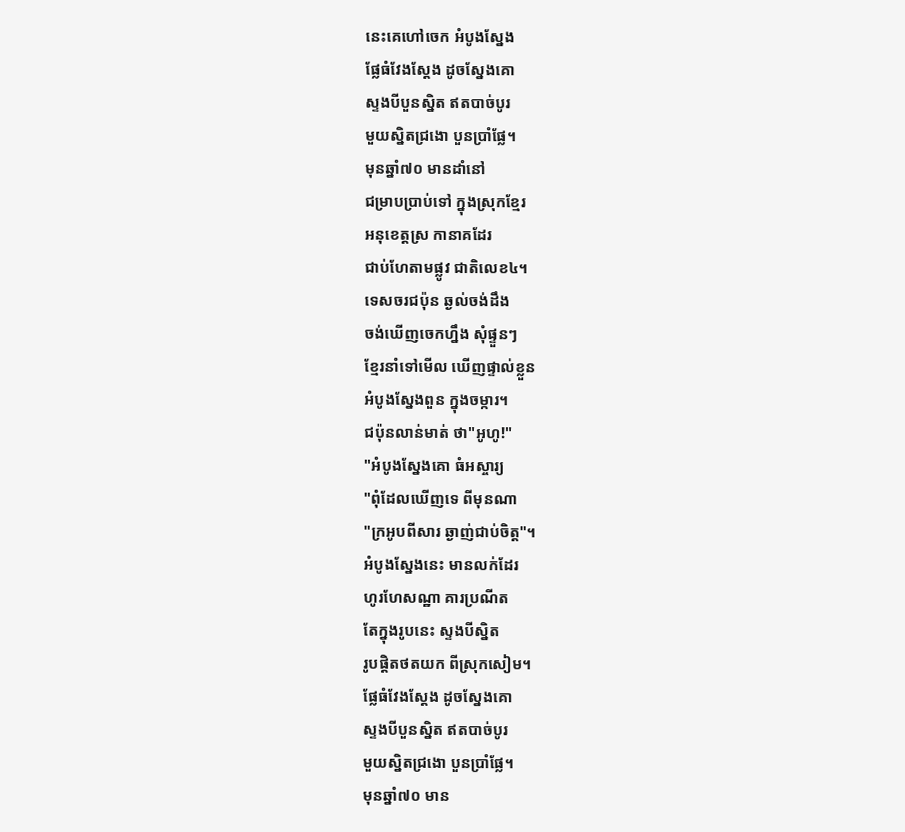នេះគេហៅចេក អំបូងស្នែង
ផ្លែធំវែងស្ដែង ដូចស្នែងគោ
ស្ទងបីបួនស្និត ឥតបាច់បូរ
មួយស្និតជ្រងោ បួនប្រាំផ្លែ។
មុនឆ្នាំ៧០ មានដាំនៅ
ជម្រាបប្រាប់ទៅ ក្នុងស្រុកខ្មែរ
អនុខេត្តស្រ កានាគដែរ
ជាប់ហែតាមផ្លូវ ជាតិលេខ៤។
ទេសចរជប៉ុន ឆ្ងល់ចង់ដឹង
ចង់ឃើញចេកហ្នឹង សុំផ្ទួនៗ
ខ្មែរនាំទៅមើល ឃើញផ្ទាល់ខ្លួន
អំបូងស្នែងពួន ក្នុងចម្ការ។
ជប៉ុនលាន់មាត់ ថា"អូហូ!"
"អំបូងស្នែងគោ ធំអស្ចារ្យ
"ពុំដែលឃើញទេ ពីមុនណា
"ក្រអូបពីសារ ឆ្ងាញ់ជាប់ចិត្ត"។
អំបូងស្នែងនេះ មានលក់ដែរ
ហូរហែសណ្ឋា គារប្រណីត
តែក្នុងរូបនេះ ស្ទងបីស្និត
រូបផ្ដិតថតយក ពីស្រុកសៀម។
ផ្លែធំវែងស្ដែង ដូចស្នែងគោ
ស្ទងបីបួនស្និត ឥតបាច់បូរ
មួយស្និតជ្រងោ បួនប្រាំផ្លែ។
មុនឆ្នាំ៧០ មាន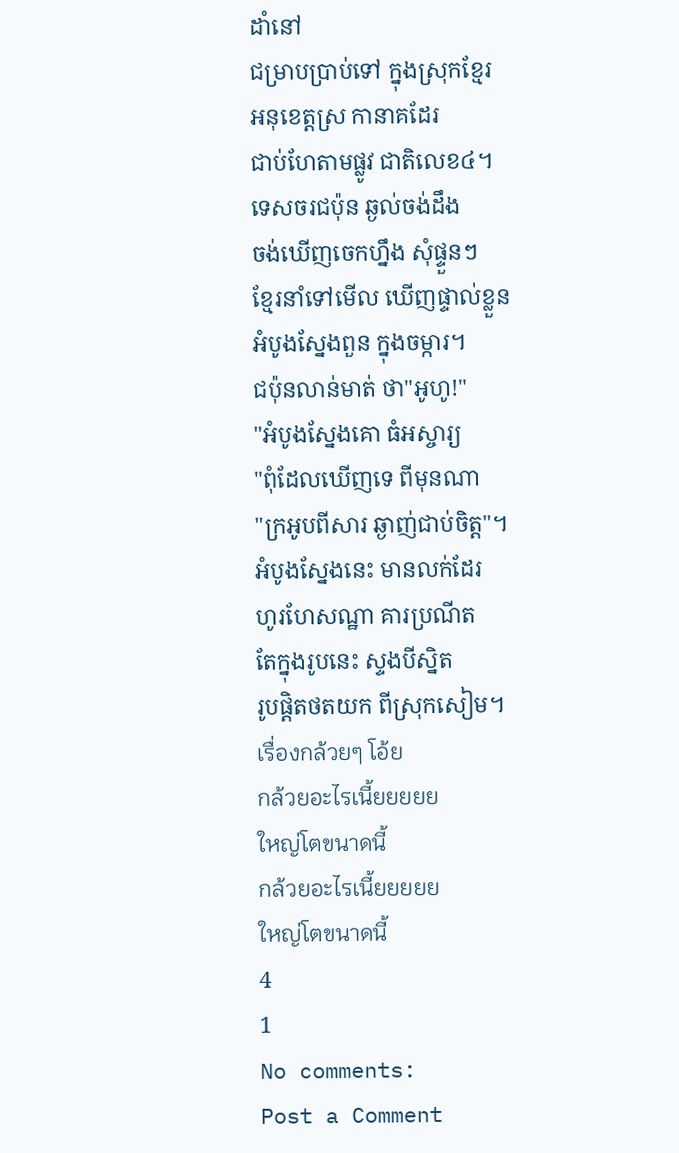ដាំនៅ
ជម្រាបប្រាប់ទៅ ក្នុងស្រុកខ្មែរ
អនុខេត្តស្រ កានាគដែរ
ជាប់ហែតាមផ្លូវ ជាតិលេខ៤។
ទេសចរជប៉ុន ឆ្ងល់ចង់ដឹង
ចង់ឃើញចេកហ្នឹង សុំផ្ទួនៗ
ខ្មែរនាំទៅមើល ឃើញផ្ទាល់ខ្លួន
អំបូងស្នែងពួន ក្នុងចម្ការ។
ជប៉ុនលាន់មាត់ ថា"អូហូ!"
"អំបូងស្នែងគោ ធំអស្ចារ្យ
"ពុំដែលឃើញទេ ពីមុនណា
"ក្រអូបពីសារ ឆ្ងាញ់ជាប់ចិត្ត"។
អំបូងស្នែងនេះ មានលក់ដែរ
ហូរហែសណ្ឋា គារប្រណីត
តែក្នុងរូបនេះ ស្ទងបីស្និត
រូបផ្ដិតថតយក ពីស្រុកសៀម។
เรื่องกล้วยๆ โอ้ย
กล้วยอะไรเนี้ยยยยย
ใหญ่โตขนาดนี้
กล้วยอะไรเนี้ยยยยย
ใหญ่โตขนาดนี้
4
1
No comments:
Post a Comment